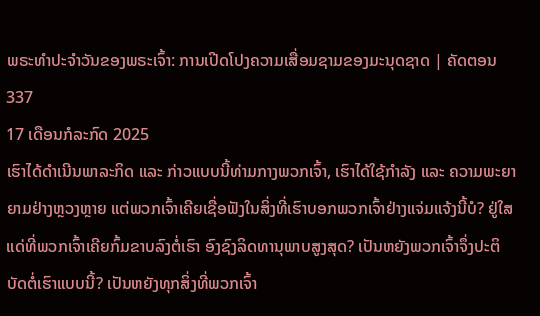ພຣະທຳປະຈຳວັນຂອງພຣະເຈົ້າ: ການເປີດໂປງຄວາມເສື່ອມຊາມຂອງມະນຸດຊາດ | ຄັດຕອນ 337
17 ເດືອນກໍລະກົດ 2025
ເຮົາໄດ້ດຳເນີນພາລະກິດ ແລະ ກ່າວແບບນີ້ທ່າມກາງພວກເຈົ້າ, ເຮົາໄດ້ໃຊ້ກຳລັງ ແລະ ຄວາມພະຍາຍາມຢ່າງຫຼວງຫຼາຍ ແຕ່ພວກເຈົ້າເຄີຍເຊື່ອຟັງໃນສິ່ງທີ່ເຮົາບອກພວກເຈົ້າຢ່າງແຈ່ມແຈ້ງນີ້ບໍ? ຢູ່ໃສແດ່ທີ່ພວກເຈົ້າເຄີຍກົ້ມຂາບລົງຕໍ່ເຮົາ ອົງຊົງລິດທານຸພາບສູງສຸດ? ເປັນຫຍັງພວກເຈົ້າຈຶ່ງປະຕິບັດຕໍ່ເຮົາແບບນີ້? ເປັນຫຍັງທຸກສິ່ງທີ່ພວກເຈົ້າ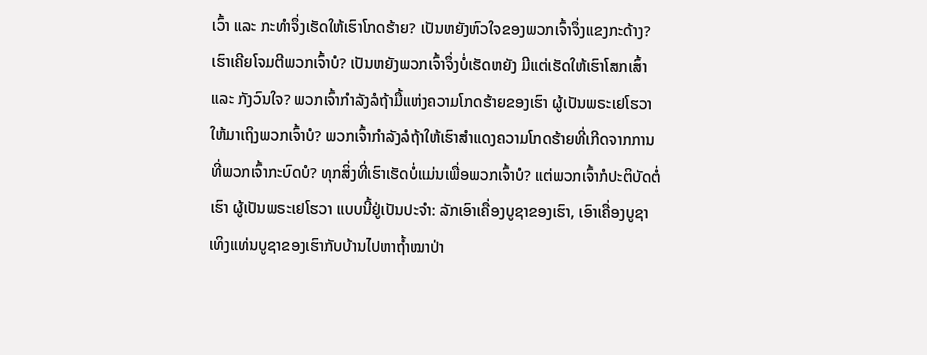ເວົ້າ ແລະ ກະທຳຈຶ່ງເຮັດໃຫ້ເຮົາໂກດຮ້າຍ? ເປັນຫຍັງຫົວໃຈຂອງພວກເຈົ້າຈຶ່ງແຂງກະດ້າງ? ເຮົາເຄີຍໂຈມຕີພວກເຈົ້າບໍ? ເປັນຫຍັງພວກເຈົ້າຈຶ່ງບໍ່ເຮັດຫຍັງ ມີແຕ່ເຮັດໃຫ້ເຮົາໂສກເສົ້າ ແລະ ກັງວົນໃຈ? ພວກເຈົ້າກຳລັງລໍຖ້າມື້ແຫ່ງຄວາມໂກດຮ້າຍຂອງເຮົາ ຜູ້ເປັນພຣະເຢໂຮວາ ໃຫ້ມາເຖິງພວກເຈົ້າບໍ? ພວກເຈົ້າກຳລັງລໍຖ້າໃຫ້ເຮົາສຳແດງຄວາມໂກດຮ້າຍທີ່ເກີດຈາກການທີ່ພວກເຈົ້າກະບົດບໍ? ທຸກສິ່ງທີ່ເຮົາເຮັດບໍ່ແມ່ນເພື່ອພວກເຈົ້າບໍ? ແຕ່ພວກເຈົ້າກໍປະຕິບັດຕໍ່ເຮົາ ຜູ້ເປັນພຣະເຢໂຮວາ ແບບນີ້ຢູ່ເປັນປະຈຳ: ລັກເອົາເຄື່ອງບູຊາຂອງເຮົາ, ເອົາເຄື່ອງບູຊາເທິງແທ່ນບູຊາຂອງເຮົາກັບບ້ານໄປຫາຖໍ້າໝາປ່າ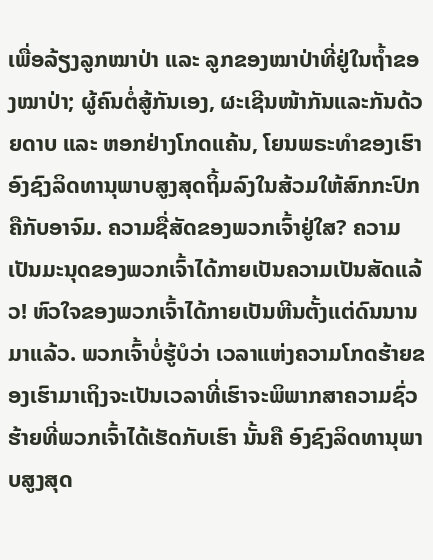ເພື່ອລ້ຽງລູກໝາປ່າ ແລະ ລູກຂອງໝາປ່າທີ່ຢູ່ໃນຖໍ້າຂອງໝາປ່າ; ຜູ້ຄົນຕໍ່ສູ້ກັນເອງ, ຜະເຊີນໜ້າກັນແລະກັນດ້ວຍດາບ ແລະ ຫອກຢ່າງໂກດແຄ້ນ, ໂຍນພຣະທຳຂອງເຮົາ ອົງຊົງລິດທານຸພາບສູງສຸດຖິ້ມລົງໃນສ້ວມໃຫ້ສົກກະປົກຄືກັບອາຈົມ. ຄວາມຊື່ສັດຂອງພວກເຈົ້າຢູ່ໃສ? ຄວາມເປັນມະນຸດຂອງພວກເຈົ້າໄດ້ກາຍເປັນຄວາມເປັນສັດແລ້ວ! ຫົວໃຈຂອງພວກເຈົ້າໄດ້ກາຍເປັນຫີນຕັ້ງແຕ່ດົນນານມາແລ້ວ. ພວກເຈົ້າບໍ່ຮູ້ບໍວ່າ ເວລາແຫ່ງຄວາມໂກດຮ້າຍຂອງເຮົາມາເຖິງຈະເປັນເວລາທີ່ເຮົາຈະພິພາກສາຄວາມຊົ່ວຮ້າຍທີ່ພວກເຈົ້າໄດ້ເຮັດກັບເຮົາ ນັ້ນຄື ອົງຊົງລິດທານຸພາບສູງສຸດ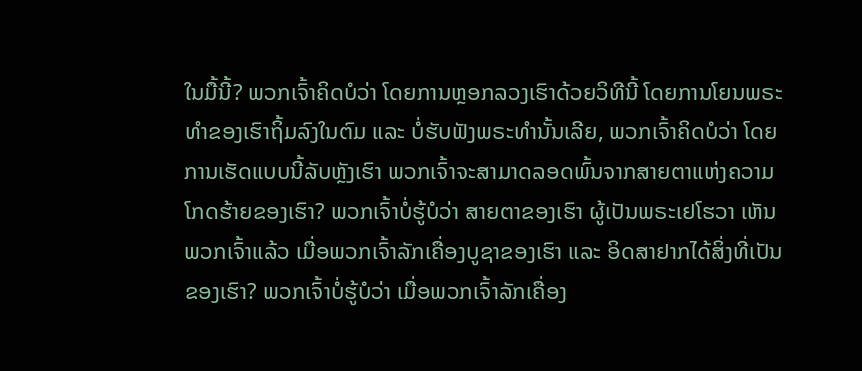ໃນມື້ນີ້? ພວກເຈົ້າຄິດບໍວ່າ ໂດຍການຫຼອກລວງເຮົາດ້ວຍວິທີນີ້ ໂດຍການໂຍນພຣະທຳຂອງເຮົາຖິ້ມລົງໃນຕົມ ແລະ ບໍ່ຮັບຟັງພຣະທໍານັ້ນເລີຍ, ພວກເຈົ້າຄິດບໍວ່າ ໂດຍການເຮັດແບບນີ້ລັບຫຼັງເຮົາ ພວກເຈົ້າຈະສາມາດລອດພົ້ນຈາກສາຍຕາແຫ່ງຄວາມໂກດຮ້າຍຂອງເຮົາ? ພວກເຈົ້າບໍ່ຮູ້ບໍວ່າ ສາຍຕາຂອງເຮົາ ຜູ້ເປັນພຣະເຢໂຮວາ ເຫັນພວກເຈົ້າແລ້ວ ເມື່ອພວກເຈົ້າລັກເຄື່ອງບູຊາຂອງເຮົາ ແລະ ອິດສາຢາກໄດ້ສິ່ງທີ່ເປັນຂອງເຮົາ? ພວກເຈົ້າບໍ່ຮູ້ບໍວ່າ ເມື່ອພວກເຈົ້າລັກເຄື່ອງ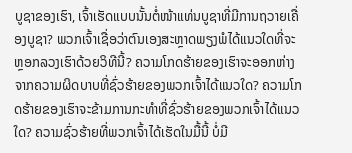ບູຊາຂອງເຮົາ, ເຈົ້າເຮັດແບບນັ້ນຕໍ່ໜ້າແທ່ນບູຊາທີ່ມີການຖວາຍເຄື່ອງບູຊາ? ພວກເຈົ້າເຊື່ອວ່າຕົນເອງສະຫຼາດພຽງພໍໄດ້ແນວໃດທີ່ຈະຫຼອກລວງເຮົາດ້ວຍວິທີນີ້? ຄວາມໂກດຮ້າຍຂອງເຮົາຈະອອກຫ່າງຈາກຄວາມຜິດບາບທີ່ຊົ່ວຮ້າຍຂອງພວກເຈົ້າໄດ້ແນວໃດ? ຄວາມໂກດຮ້າຍຂອງເຮົາຈະຂ້າມການກະທຳທີ່ຊົ່ວຮ້າຍຂອງພວກເຈົ້າໄດ້ແນວໃດ? ຄວາມຊົ່ວຮ້າຍທີ່ພວກເຈົ້າໄດ້ເຮັດໃນມື້ນີ້ ບໍ່ມີ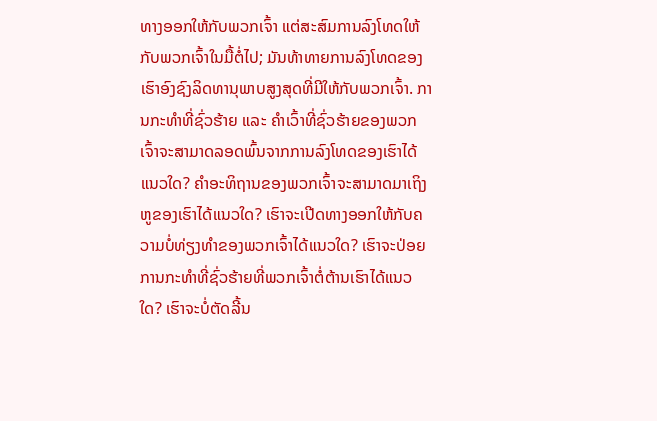ທາງອອກໃຫ້ກັບພວກເຈົ້າ ແຕ່ສະສົມການລົງໂທດໃຫ້ກັບພວກເຈົ້າໃນມື້ຕໍ່ໄປ; ມັນທ້າທາຍການລົງໂທດຂອງເຮົາອົງຊົງລິດທານຸພາບສູງສຸດທີ່ມີໃຫ້ກັບພວກເຈົ້າ. ການກະທຳທີ່ຊົ່ວຮ້າຍ ແລະ ຄຳເວົ້າທີ່ຊົ່ວຮ້າຍຂອງພວກເຈົ້າຈະສາມາດລອດພົ້ນຈາກການລົງໂທດຂອງເຮົາໄດ້ແນວໃດ? ຄຳອະທິຖານຂອງພວກເຈົ້າຈະສາມາດມາເຖິງຫູຂອງເຮົາໄດ້ແນວໃດ? ເຮົາຈະເປີດທາງອອກໃຫ້ກັບຄວາມບໍ່ທ່ຽງທຳຂອງພວກເຈົ້າໄດ້ແນວໃດ? ເຮົາຈະປ່ອຍການກະທຳທີ່ຊົ່ວຮ້າຍທີ່ພວກເຈົ້າຕໍ່ຕ້ານເຮົາໄດ້ແນວໃດ? ເຮົາຈະບໍ່ຕັດລີ້ນ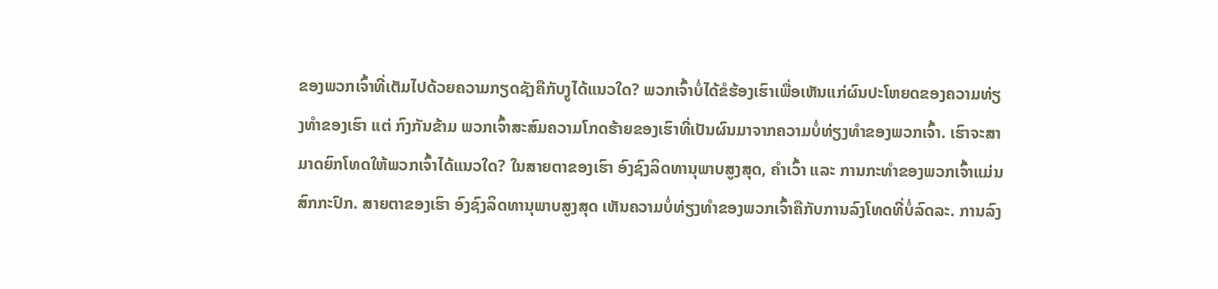ຂອງພວກເຈົ້າທີ່ເຕັມໄປດ້ວຍຄວາມກຽດຊັງຄືກັບງູໄດ້ແນວໃດ? ພວກເຈົ້າບໍ່ໄດ້ຂໍຮ້ອງເຮົາເພື່ອເຫັນແກ່ຜົນປະໂຫຍດຂອງຄວາມທ່ຽງທຳຂອງເຮົາ ແຕ່ ກົງກັນຂ້າມ ພວກເຈົ້າສະສົມຄວາມໂກດຮ້າຍຂອງເຮົາທີ່ເປັນຜົນມາຈາກຄວາມບໍ່ທ່ຽງທຳຂອງພວກເຈົ້າ. ເຮົາຈະສາມາດຍົກໂທດໃຫ້ພວກເຈົ້າໄດ້ແນວໃດ? ໃນສາຍຕາຂອງເຮົາ ອົງຊົງລິດທານຸພາບສູງສຸດ, ຄຳເວົ້າ ແລະ ການກະທຳຂອງພວກເຈົ້າແມ່ນສົກກະປົກ. ສາຍຕາຂອງເຮົາ ອົງຊົງລິດທານຸພາບສູງສຸດ ເຫັນຄວາມບໍ່ທ່ຽງທຳຂອງພວກເຈົ້າຄືກັບການລົງໂທດທີ່ບໍ່ລົດລະ. ການລົງ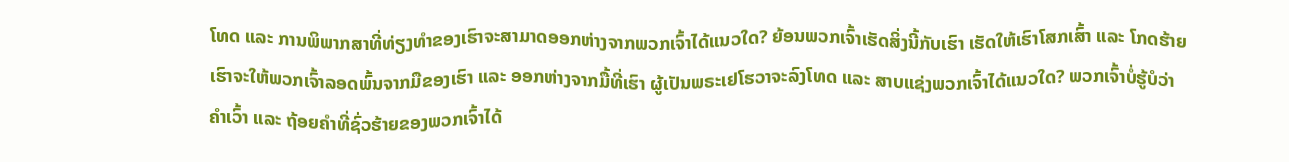ໂທດ ແລະ ການພິພາກສາທີ່ທ່ຽງທຳຂອງເຮົາຈະສາມາດອອກຫ່າງຈາກພວກເຈົ້າໄດ້ແນວໃດ? ຍ້ອນພວກເຈົ້າເຮັດສິ່ງນີ້ກັບເຮົາ ເຮັດໃຫ້ເຮົາໂສກເສົ້າ ແລະ ໂກດຮ້າຍ ເຮົາຈະໃຫ້ພວກເຈົ້າລອດພົ້ນຈາກມືຂອງເຮົາ ແລະ ອອກຫ່າງຈາກມື້ທີ່ເຮົາ ຜູ້ເປັນພຣະເຢໂຮວາຈະລົງໂທດ ແລະ ສາບແຊ່ງພວກເຈົ້າໄດ້ແນວໃດ? ພວກເຈົ້າບໍ່ຮູ້ບໍວ່າ ຄຳເວົ້າ ແລະ ຖ້ອຍຄຳທີ່ຊົ່ວຮ້າຍຂອງພວກເຈົ້າໄດ້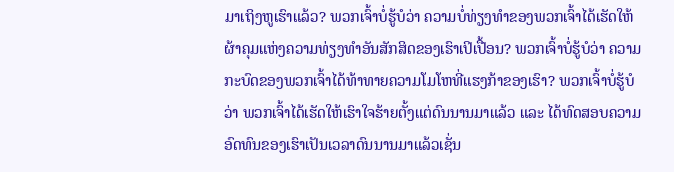ມາເຖິງຫູເຮົາແລ້ວ? ພວກເຈົ້າບໍ່ຮູ້ບໍວ່າ ຄວາມບໍ່ທ່ຽງທຳຂອງພວກເຈົ້າໄດ້ເຮັດໃຫ້ຜ້າຄຸມແຫ່ງຄວາມທ່ຽງທຳອັນສັກສິດຂອງເຮົາເປິເປື້ອນ? ພວກເຈົ້າບໍ່ຮູ້ບໍວ່າ ຄວາມກະບົດຂອງພວກເຈົ້າໄດ້ທ້າທາຍຄວາມໂມໂຫທີ່ແຮງກ້າຂອງເຮົາ? ພວກເຈົ້າບໍ່ຮູ້ບໍວ່າ ພວກເຈົ້າໄດ້ເຮັດໃຫ້ເຮົາໃຈຮ້າຍຕັ້ງແຕ່ດົນນານມາແລ້ວ ແລະ ໄດ້ທົດສອບຄວາມອົດທົນຂອງເຮົາເປັນເວລາດົນນານມາແລ້ວເຊັ່ນ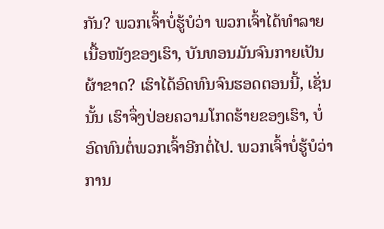ກັນ? ພວກເຈົ້າບໍ່ຮູ້ບໍວ່າ ພວກເຈົ້າໄດ້ທຳລາຍເນື້ອໜັງຂອງເຮົາ, ບັນທອນມັນຈົນກາຍເປັນຜ້າຂາດ? ເຮົາໄດ້ອົດທົນຈົນຮອດຕອນນີ້, ເຊັ່ນນັ້ນ ເຮົາຈຶ່ງປ່ອຍຄວາມໂກດຮ້າຍຂອງເຮົາ, ບໍ່ອົດທົນຕໍ່ພວກເຈົ້າອີກຕໍ່ໄປ. ພວກເຈົ້າບໍ່ຮູ້ບໍວ່າ ການ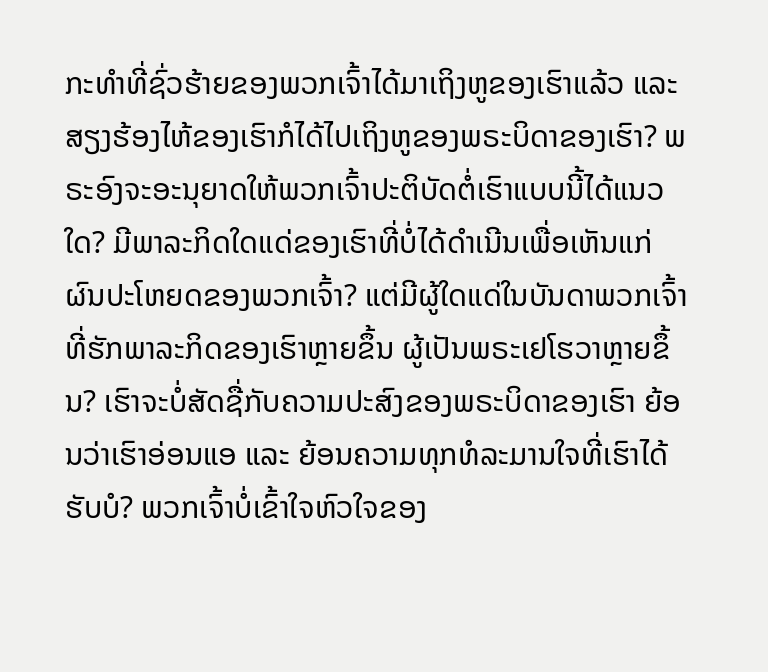ກະທຳທີ່ຊົ່ວຮ້າຍຂອງພວກເຈົ້າໄດ້ມາເຖິງຫູຂອງເຮົາແລ້ວ ແລະ ສຽງຮ້ອງໄຫ້ຂອງເຮົາກໍໄດ້ໄປເຖິງຫູຂອງພຣະບິດາຂອງເຮົາ? ພຣະອົງຈະອະນຸຍາດໃຫ້ພວກເຈົ້າປະຕິບັດຕໍ່ເຮົາແບບນີ້ໄດ້ແນວໃດ? ມີພາລະກິດໃດແດ່ຂອງເຮົາທີ່ບໍ່ໄດ້ດຳເນີນເພື່ອເຫັນແກ່ຜົນປະໂຫຍດຂອງພວກເຈົ້າ? ແຕ່ມີຜູ້ໃດແດ່ໃນບັນດາພວກເຈົ້າທີ່ຮັກພາລະກິດຂອງເຮົາຫຼາຍຂຶ້ນ ຜູ້ເປັນພຣະເຢໂຮວາຫຼາຍຂຶ້ນ? ເຮົາຈະບໍ່ສັດຊື່ກັບຄວາມປະສົງຂອງພຣະບິດາຂອງເຮົາ ຍ້ອນວ່າເຮົາອ່ອນແອ ແລະ ຍ້ອນຄວາມທຸກທໍລະມານໃຈທີ່ເຮົາໄດ້ຮັບບໍ? ພວກເຈົ້າບໍ່ເຂົ້າໃຈຫົວໃຈຂອງ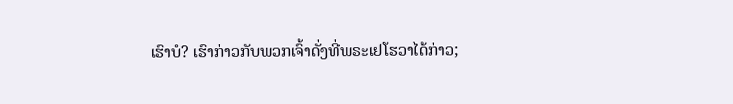ເຮົາບໍ? ເຮົາກ່າວກັບພວກເຈົ້າດັ່ງທີ່ພຣະເຢໂຮວາໄດ້ກ່າວ;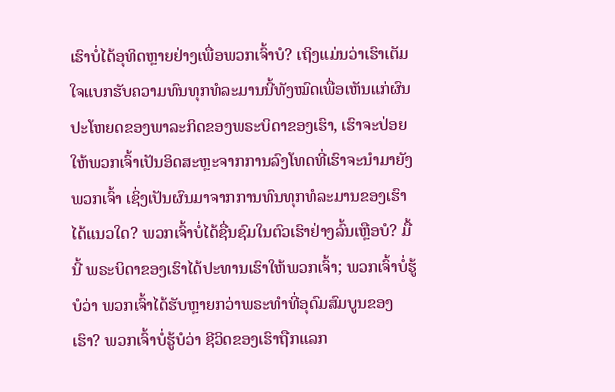ເຮົາບໍ່ໄດ້ອຸທິດຫຼາຍຢ່າງເພື່ອພວກເຈົ້າບໍ? ເຖິງແມ່ນວ່າເຮົາເຕັມໃຈແບກຮັບຄວາມທົນທຸກທໍລະມານນີ້ທັງໝົດເພື່ອເຫັນແກ່ຜົນປະໂຫຍດຂອງພາລະກິດຂອງພຣະບິດາຂອງເຮົາ, ເຮົາຈະປ່ອຍໃຫ້ພວກເຈົ້າເປັນອິດສະຫຼະຈາກການລົງໂທດທີ່ເຮົາຈະນໍາມາຍັງພວກເຈົ້າ ເຊິ່ງເປັນຜົນມາຈາກການທົນທຸກທໍລະມານຂອງເຮົາໄດ້ແນວໃດ? ພວກເຈົ້າບໍ່ໄດ້ຊື່ນຊົມໃນຕົວເຮົາຢ່າງລົ້ນເຫຼືອບໍ? ມື້ນີ້ ພຣະບິດາຂອງເຮົາໄດ້ປະທານເຮົາໃຫ້ພວກເຈົ້າ; ພວກເຈົ້າບໍ່ຮູ້ບໍວ່າ ພວກເຈົ້າໄດ້ຮັບຫຼາຍກວ່າພຣະທຳທີ່ອຸດົມສົມບູນຂອງເຮົາ? ພວກເຈົ້າບໍ່ຮູ້ບໍວ່າ ຊີວິດຂອງເຮົາຖືກແລກ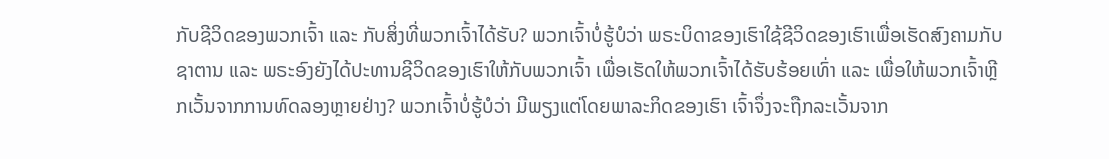ກັບຊີວິດຂອງພວກເຈົ້າ ແລະ ກັບສິ່ງທີ່ພວກເຈົ້າໄດ້ຮັບ? ພວກເຈົ້າບໍ່ຮູ້ບໍວ່າ ພຣະບິດາຂອງເຮົາໃຊ້ຊີວິດຂອງເຮົາເພື່ອເຮັດສົງຄາມກັບຊາຕານ ແລະ ພຣະອົງຍັງໄດ້ປະທານຊີວິດຂອງເຮົາໃຫ້ກັບພວກເຈົ້າ ເພື່ອເຮັດໃຫ້ພວກເຈົ້າໄດ້ຮັບຮ້ອຍເທົ່າ ແລະ ເພື່ອໃຫ້ພວກເຈົ້າຫຼີກເວັ້ນຈາກການທົດລອງຫຼາຍຢ່າງ? ພວກເຈົ້າບໍ່ຮູ້ບໍວ່າ ມີພຽງແຕ່ໂດຍພາລະກິດຂອງເຮົາ ເຈົ້າຈຶ່ງຈະຖືກລະເວັ້ນຈາກ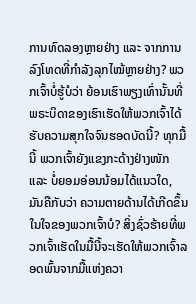ການທົດລອງຫຼາຍຢ່າງ ແລະ ຈາກການລົງໂທດທີ່ກຳລັງລຸກໄໝ້ຫຼາຍຢ່າງ? ພວກເຈົ້າບໍ່ຮູ້ບໍວ່າ ຍ້ອນເຮົາພຽງເທົ່ານັ້ນທີ່ພຣະບິດາຂອງເຮົາເຮັດໃຫ້ພວກເຈົ້າໄດ້ຮັບຄວາມສຸກໃຈຈົນຮອດບັດນີ້? ທຸກມື້ນີ້ ພວກເຈົ້າຍັງແຂງກະດ້າງຢ່າງໜັກ ແລະ ບໍ່ຍອມອ່ອນນ້ອມໄດ້ແນວໃດ, ມັນຄືກັບວ່າ ຄວາມຕາຍດ້ານໄດ້ເກີດຂຶ້ນໃນໃຈຂອງພວກເຈົ້າບໍ? ສິ່ງຊົ່ວຮ້າຍທີ່ພວກເຈົ້າເຮັດໃນມື້ນີ້ຈະເຮັດໃຫ້ພວກເຈົ້າລອດພົ້ນຈາກມື້ແຫ່ງຄວາ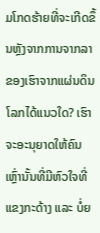ມໂກດຮ້າຍທີ່ຈະເກີດຂຶ້ນຫຼັງຈາກການຈາກລາຂອງເຮົາຈາກແຜ່ນດິນໂລກໄດ້ແນວໃດ? ເຮົາຈະອະນຸຍາດໃຫ້ຄົນເຫຼົ່ານັ້ນທີ່ມີຫົວໃຈທີ່ແຂງກະດ້າງ ແລະ ບໍ່ຍ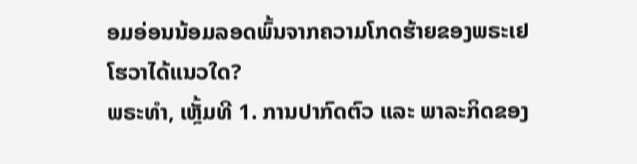ອມອ່ອນນ້ອມລອດພົ້ນຈາກຄວາມໂກດຮ້າຍຂອງພຣະເຢໂຮວາໄດ້ແນວໃດ?
ພຣະທຳ, ເຫຼັ້ມທີ 1. ການປາກົດຕົວ ແລະ ພາລະກິດຂອງ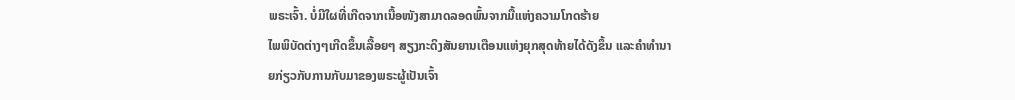ພຣະເຈົ້າ. ບໍ່ມີໃຜທີ່ເກີດຈາກເນື້ອໜັງສາມາດລອດພົ້ນຈາກມື້ແຫ່ງຄວາມໂກດຮ້າຍ
ໄພພິບັດຕ່າງໆເກີດຂຶ້ນເລື້ອຍໆ ສຽງກະດິງສັນຍານເຕືອນແຫ່ງຍຸກສຸດທ້າຍໄດ້ດັງຂຶ້ນ ແລະຄໍາທໍານາຍກ່ຽວກັບການກັບມາຂອງພຣະຜູ້ເປັນເຈົ້າ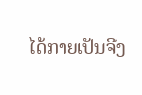ໄດ້ກາຍເປັນຈີງ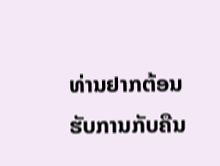ທ່ານຢາກຕ້ອນຮັບການກັບຄືນ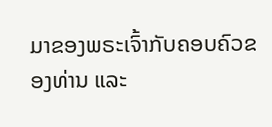ມາຂອງພຣະເຈົ້າກັບຄອບຄົວຂອງທ່ານ ແລະ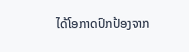ໄດ້ໂອກາດປົກປ້ອງຈາກ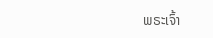ພຣະເຈົ້າ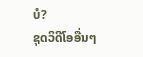ບໍ?
ຊຸດວິດີໂອອື່ນໆ